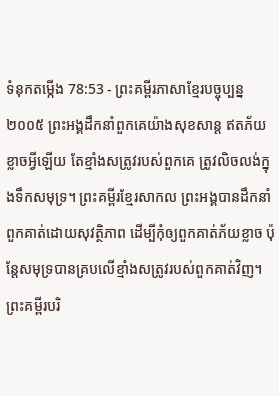ទំនុកតម្កើង 78:53 - ព្រះគម្ពីរភាសាខ្មែរបច្ចុប្បន្ន ២០០៥ ព្រះអង្គដឹកនាំពួកគេយ៉ាងសុខសាន្ត ឥតភ័យខ្លាចអ្វីឡើយ តែខ្មាំងសត្រូវរបស់ពួកគេ ត្រូវលិចលង់ក្នុងទឹកសមុទ្រ។ ព្រះគម្ពីរខ្មែរសាកល ព្រះអង្គបានដឹកនាំពួកគាត់ដោយសុវត្ថិភាព ដើម្បីកុំឲ្យពួកគាត់ភ័យខ្លាច ប៉ុន្តែសមុទ្របានគ្របលើខ្មាំងសត្រូវរបស់ពួកគាត់វិញ។ ព្រះគម្ពីរបរិ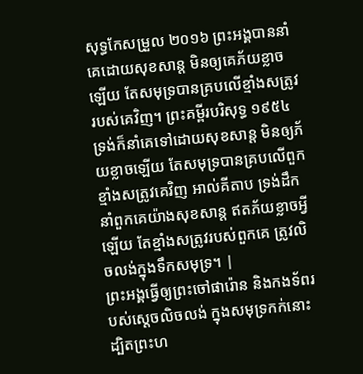សុទ្ធកែសម្រួល ២០១៦ ព្រះអង្គបាននាំគេដោយសុខសាន្ត មិនឲ្យគេភ័យខ្លាចឡើយ តែសមុទ្របានគ្របលើខ្មាំងសត្រូវរបស់គេវិញ។ ព្រះគម្ពីរបរិសុទ្ធ ១៩៥៤ ទ្រង់ក៏នាំគេទៅដោយសុខសាន្ត មិនឲ្យភ័យខ្លាចឡើយ តែសមុទ្របានគ្របលើពួកខ្មាំងសត្រូវគេវិញ អាល់គីតាប ទ្រង់ដឹកនាំពួកគេយ៉ាងសុខសាន្ត ឥតភ័យខ្លាចអ្វីឡើយ តែខ្មាំងសត្រូវរបស់ពួកគេ ត្រូវលិចលង់ក្នុងទឹកសមុទ្រ។ |
ព្រះអង្គធ្វើឲ្យព្រះចៅផារ៉ោន និងកងទ័ពរបស់ស្ដេចលិចលង់ ក្នុងសមុទ្រកក់នោះ ដ្បិតព្រះហ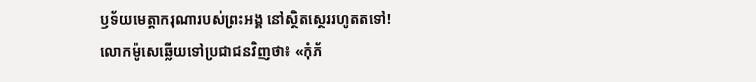ឫទ័យមេត្តាករុណារបស់ព្រះអង្គ នៅស្ថិតស្ថេររហូតតទៅ!
លោកម៉ូសេឆ្លើយទៅប្រជាជនវិញថា៖ «កុំភ័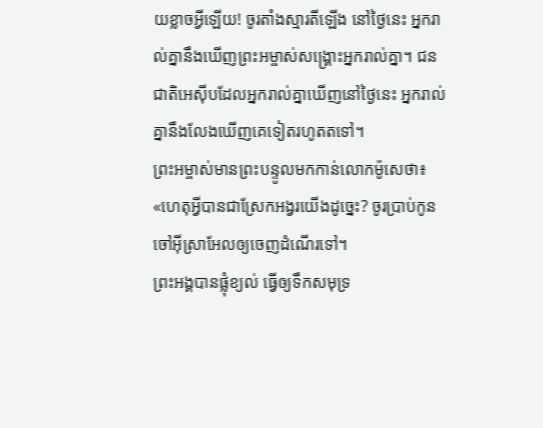យខ្លាចអ្វីឡើយ! ចូរតាំងស្មារតីឡើង នៅថ្ងៃនេះ អ្នករាល់គ្នានឹងឃើញព្រះអម្ចាស់សង្គ្រោះអ្នករាល់គ្នា។ ជនជាតិអេស៊ីបដែលអ្នករាល់គ្នាឃើញនៅថ្ងៃនេះ អ្នករាល់គ្នានឹងលែងឃើញគេទៀតរហូតតទៅ។
ព្រះអម្ចាស់មានព្រះបន្ទូលមកកាន់លោកម៉ូសេថា៖ «ហេតុអ្វីបានជាស្រែកអង្វរយើងដូច្នេះ? ចូរប្រាប់កូនចៅអ៊ីស្រាអែលឲ្យចេញដំណើរទៅ។
ព្រះអង្គបានផ្លុំខ្យល់ ធ្វើឲ្យទឹកសមុទ្រ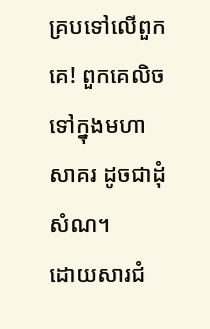គ្របទៅលើពួកគេ! ពួកគេលិចទៅក្នុងមហាសាគរ ដូចជាដុំសំណ។
ដោយសារជំ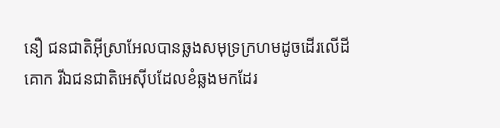នឿ ជនជាតិអ៊ីស្រាអែលបានឆ្លងសមុទ្រក្រហមដូចដើរលើដីគោក រីឯជនជាតិអេស៊ីបដែលខំឆ្លងមកដែរ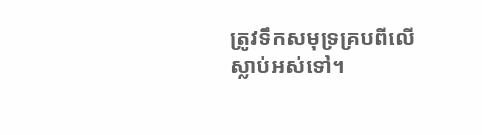ត្រូវទឹកសមុទ្រគ្របពីលើ ស្លាប់អស់ទៅ។